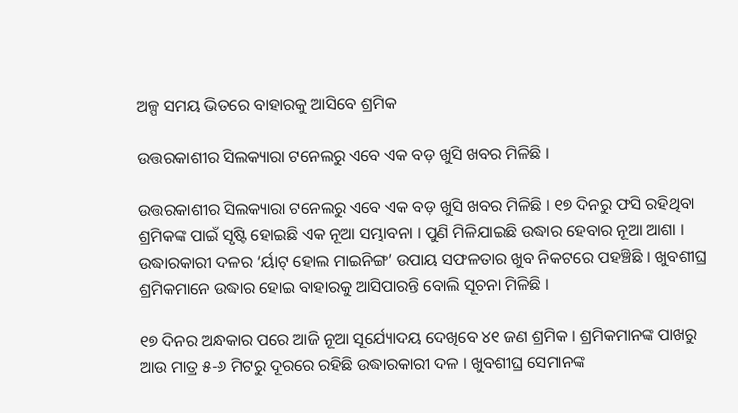ଅଳ୍ପ ସମୟ ଭିତରେ ବାହାରକୁ ଆସିବେ ଶ୍ରମିକ

ଉତ୍ତରକାଶୀର ସିଲକ୍ୟାରା ଟନେଲରୁ ଏବେ ଏକ ବଡ଼ ଖୁସି ଖବର ମିଳିଛି ।

ଉତ୍ତରକାଶୀର ସିଲକ୍ୟାରା ଟନେଲରୁ ଏବେ ଏକ ବଡ଼ ଖୁସି ଖବର ମିଳିଛି । ୧୭ ଦିନରୁ ଫସି ରହିଥିବା ଶ୍ରମିକଙ୍କ ପାଇଁ ସୃଷ୍ଟି ହୋଇଛି ଏକ ନୂଆ ସମ୍ଭାବନା । ପୁଣି ମିଳିଯାଇଛି ଉଦ୍ଧାର ହେବାର ନୂଆ ଆଶା । ଉଦ୍ଧାରକାରୀ ଦଳର ‘ର୍ୟାଟ୍ ହୋଲ ମାଇନିଙ୍ଗ’ ଉପାୟ ସଫଳତାର ଖୁବ ନିକଟରେ ପହଞ୍ଚିଛି । ଖୁବଶୀଘ୍ର ଶ୍ରମିକମାନେ ଉଦ୍ଧାର ହୋଇ ବାହାରକୁ ଆସିପାରନ୍ତି ବୋଲି ସୂଚନା ମିଳିଛି ।

୧୭ ଦିନର ଅନ୍ଧକାର ପରେ ଆଜି ନୂଆ ସୂର୍ଯ୍ୟୋଦୟ ଦେଖିବେ ୪୧ ଜଣ ଶ୍ରମିକ । ଶ୍ରମିକମାନଙ୍କ ପାଖରୁ ଆଉ ମାତ୍ର ୫-୬ ମିଟରୁ ଦୂରରେ ରହିଛି ଉଦ୍ଧାରକାରୀ ଦଳ । ଖୁବଶୀଘ୍ର ସେମାନଙ୍କ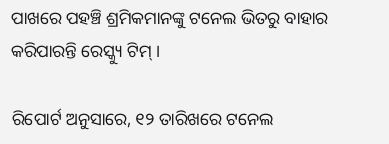ପାଖରେ ପହଞ୍ଚି ଶ୍ରମିକମାନଙ୍କୁ ଟନେଲ ଭିତରୁ ବାହାର କରିପାରନ୍ତି ରେସ୍କ୍ୟୁ ଟିମ୍ ।

ରିପୋର୍ଟ ଅନୁସାରେ, ୧୨ ତାରିଖରେ ଟନେଲ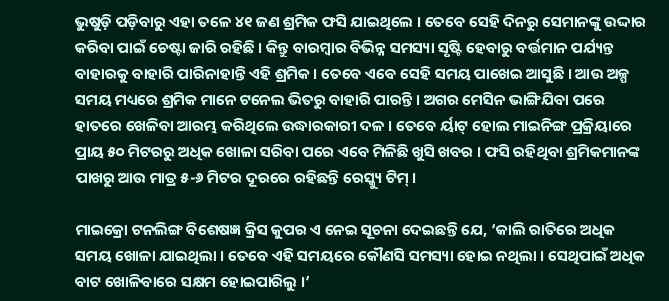ଭୁଷୁଡ଼ି ପଡ଼ିବାରୁ ଏହା ତଳେ ୪୧ ଜଣ ଶ୍ରମିକ ଫସି ଯାଇଥିଲେ । ତେବେ ସେହି ଦିନରୁ ସେମାନଙ୍କୁ ଉଦ୍ଦାର କରିବା ପାଇଁ ଚେଷ୍ଟା ଜାରି ରହିଛି । କିନ୍ତୁ ବାରମ୍ବାର ବିଭିନ୍ନ ସମସ୍ୟା ସୃଷ୍ଟି ହେବାରୁ ବର୍ତ୍ତମାନ ପର୍ଯ୍ୟନ୍ତ ବାହାରକୁ ବାହାରି ପାରିନାହାନ୍ତି ଏହି ଶ୍ରମିକ । ତେବେ ଏବେ ସେହି ସମୟ ପାଖେଇ ଆସୁଛି । ଆଉ ଅଳ୍ପ ସମୟ ମଧ୍ୟରେ ଶ୍ରମିକ ମାନେ ଟନେଲ ଭିତରୁ ବାହାରି ପାରନ୍ତି । ଅଗର ମେସିନ ଭାଙ୍ଗିଯିବା ପରେ ହାତରେ ଖେଳିବା ଆରମ୍ଭ କରିଥିଲେ ଉଦ୍ଧାରକାରୀ ଦଳ । ତେବେ ର୍ୟାଟ୍ ହୋଲ ମାଇନିଙ୍ଗ ପ୍ରକ୍ରିୟାରେ ପ୍ରାୟ ୫୦ ମିଟରରୁ ଅଧିକ ଖୋଳା ସରିବା ପରେ ଏବେ ମିଳିଛି ଖୁସି ଖବର । ଫସି ରହିଥିବା ଶ୍ରମିକମାନଙ୍କ ପାଖରୁ ଆଉ ମାତ୍ର ୫-୬ ମିଟର ଦୂରରେ ରହିଛନ୍ତି ରେସ୍କ୍ୟୁ ଟିମ୍ ।

ମାଇକ୍ରୋ ଟନଲିଙ୍ଗ ବିଶେଷଜ୍ଞ କ୍ରିସ କୁପର ଏ ନେଇ ସୂଚନା ଦେଇଛନ୍ତି ଯେ, ‘କାଲି ରାତିରେ ଅଧିକ ସମୟ ଖୋଳା ଯାଇଥିଲା । ତେବେ ଏହି ସମୟରେ କୌଣସି ସମସ୍ୟା ହୋଇ ନଥିଲା । ସେଥିପାଇଁ ଅଧିକ ବାଟ ଖୋଳିବାରେ ସକ୍ଷମ ହୋଇପାରିଲୁ ।’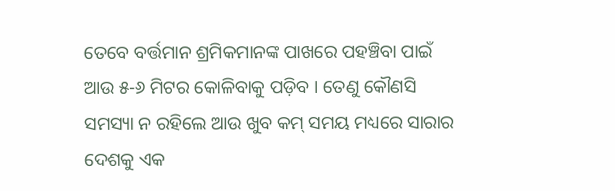ତେବେ ବର୍ତ୍ତମାନ ଶ୍ରମିକମାନଙ୍କ ପାଖରେ ପହଞ୍ଚିବା ପାଇଁ ଆଉ ୫-୬ ମିଟର କୋଳିବାକୁ ପଡ଼ିବ । ତେଣୁ କୌଣସି ସମସ୍ୟା ନ ରହିଲେ ଆଉ ଖୁବ କମ୍ ସମୟ ମଧ୍ୟରେ ସାରାର ଦେଶକୁ ଏକ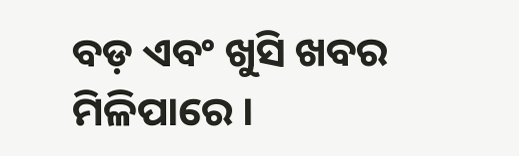ବଡ଼ ଏବଂ ଖୁସି ଖବର ମିଳିପାରେ ।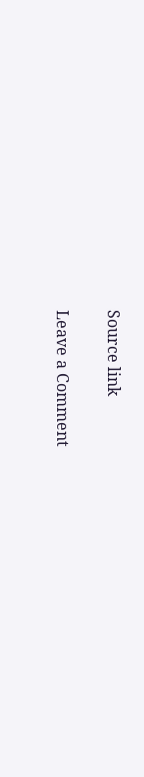Source link

Leave a Comment